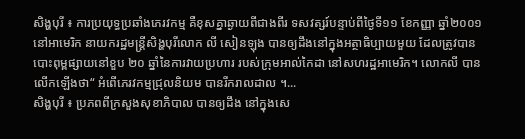សិង្ហបុរី ៖ ការប្រយុទ្ធប្រឆាំងភេរវកម្ម គឺខុសគ្នាឆ្ងាយពីជាងពីរ ទសវត្សរ៍បន្ទាប់ពីថ្ងៃទី១១ ខែកញ្ញា ឆ្នាំ២០០១ នៅអាមេរិក នាយករដ្ឋមន្ត្រីសិង្ហបុរីលោក លី សៀនឡុង បានឲ្យដឹងនៅក្នុងអត្ថាធិប្បាយមួយ ដែលត្រូវបានបោះពុម្ពផ្សាយនៅខួប ២០ ឆ្នាំនៃការវាយប្រហារ របស់ក្រុមអាល់កៃដា នៅសហរដ្ឋអាមេរិក។ លោកលី បានលើកឡើងថា“ អំពើភេរវកម្មជ្រុលនិយម បានរីករាលដាល ។...
សិង្ហបុរី ៖ ប្រភពពីក្រសួងសុខាភិបាល បានឲ្យដឹង នៅក្នុងសេ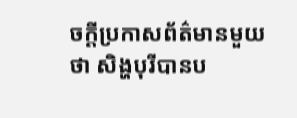ចក្តីប្រកាសព័ត៌មានមួយថា សិង្ហបុរីបានប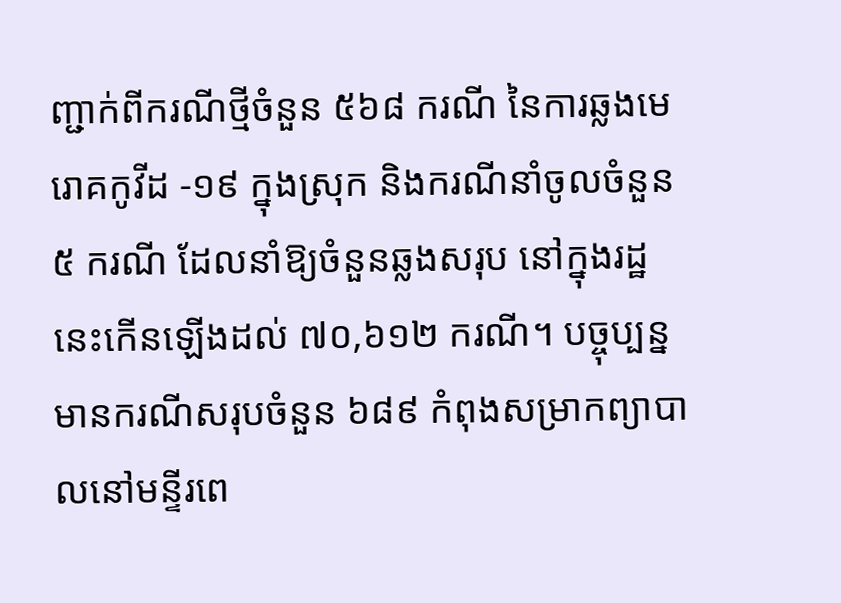ញ្ជាក់ពីករណីថ្មីចំនួន ៥៦៨ ករណី នៃការឆ្លងមេរោគកូវីដ -១៩ ក្នុងស្រុក និងករណីនាំចូលចំនួន ៥ ករណី ដែលនាំឱ្យចំនួនឆ្លងសរុប នៅក្នុងរដ្ឋនេះកើនឡើងដល់ ៧០,៦១២ ករណី។ បច្ចុប្បន្នមានករណីសរុបចំនួន ៦៨៩ កំពុងសម្រាកព្យាបាលនៅមន្ទីរពេ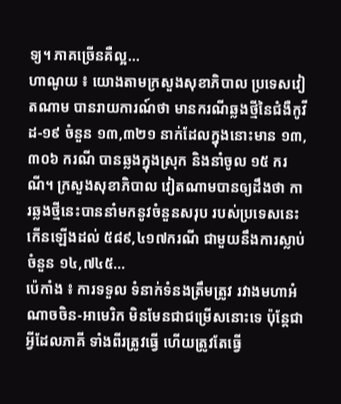ទ្យ។ ភាគច្រើនគឺល្អ...
ហាណូយ ៖ យោងតាមក្រសួងសុខាភិបាល ប្រទេសវៀតណាម បានរាយការណ៍ថា មានករណីឆ្លងថ្មីនៃជំងឺកូវីដ-១៩ ចំនួន ១៣,៣២១ នាក់ដែលក្នុងនោះមាន ១៣,៣០៦ ករណី បានឆ្លងក្នុងស្រុក និងនាំចូល ១៥ ករណី។ ក្រសួងសុខាភិបាល វៀតណាមបានឲ្យដឹងថា ការឆ្លងថ្មីនេះបាននាំមកនូវចំនួនសរុប របស់ប្រទេសនេះកើនឡើងដល់ ៥៨៩,៤១៧ករណី ជាមួយនឹងការស្លាប់ចំនួន ១៤,៧៤៥...
ប៉េកាំង ៖ ការទទួល ទំនាក់ទំនងត្រឹមត្រូវ រវាងមហាអំណាចចិន-អាមេរិក មិនមែនជាជម្រើសនោះទេ ប៉ុន្តែជាអ្វីដែលភាគី ទាំងពីរត្រូវធ្វើ ហើយត្រូវតែធ្វើ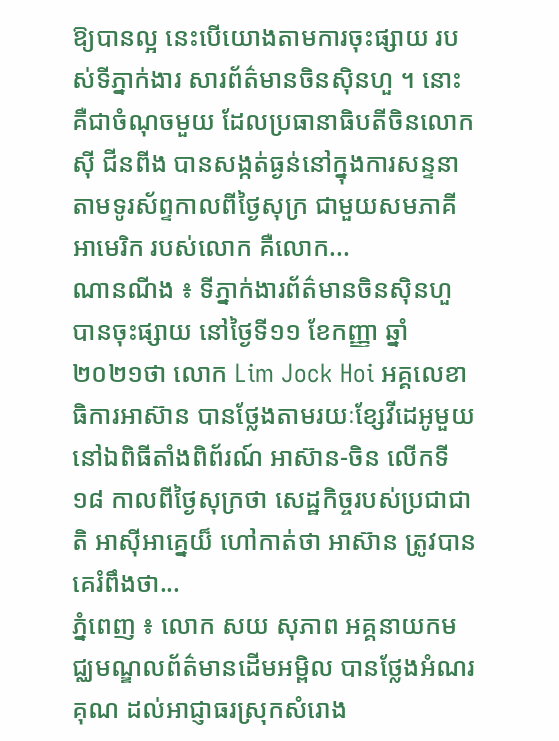ឱ្យបានល្អ នេះបើយោងតាមការចុះផ្សាយ របស់ទីភ្នាក់ងារ សារព័ត៌មានចិនស៊ិនហួ ។ នោះគឺជាចំណុចមួយ ដែលប្រធានាធិបតីចិនលោក ស៊ី ជីនពីង បានសង្កត់ធ្ងន់នៅក្នុងការសន្ទនា តាមទូរស័ព្ទកាលពីថ្ងៃសុក្រ ជាមួយសមភាគីអាមេរិក របស់លោក គឺលោក...
ណានណីង ៖ ទីភ្នាក់ងារព័ត៌មានចិនស៊ិនហួ បានចុះផ្សាយ នៅថ្ងៃទី១១ ខែកញ្ញា ឆ្នាំ២០២១ថា លោក Lim Jock Hoi អគ្គលេខាធិការអាស៊ាន បានថ្លែងតាមរយៈខ្សែវីដេអូមួយ នៅឯពិធីតាំងពិព័រណ៍ អាស៊ាន-ចិន លើកទី១៨ កាលពីថ្ងៃសុក្រថា សេដ្ឋកិច្ចរបស់ប្រជាជាតិ អាស៊ីអាគ្នេយ៏ ហៅកាត់ថា អាស៊ាន ត្រូវបានគេរំពឹងថា...
ភ្នំពេញ ៖ លោក សយ សុភាព អគ្គនាយកមជ្ឈមណ្ឌលព័ត៌មានដើមអម្ពិល បានថ្លែងអំណរគុណ ដល់អាជ្ញាធរស្រុកសំរោង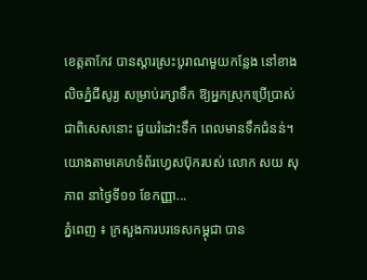ខេត្តតាកែវ បានស្ដារស្រះបូរាណមួយកន្លែង នៅខាងលិចភ្នំជីសូរ្យ សម្រាប់រក្សាទឹក ឱ្យអ្នកស្រុកប្រើប្រាស់ ជាពិសេសនោះ ជួយរំដោះទឹក ពេលមានទឹកជំនន់។ យោងតាមគេហទំព័រហ្វេសប៊ុករបស់ លោក សយ សុភាព នាថ្ងៃទី១១ ខែកញ្ញា...
ភ្នំពេញ ៖ ក្រសួងការបរទេសកម្ពុជា បាន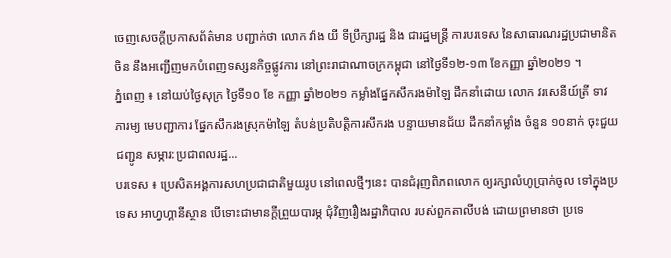ចេញសេចក្ដីប្រកាសព័ត៌មាន បញ្ជាក់ថា លោក វ៉ាង យី ទីប្រឹក្សារដ្ឋ និង ជារដ្ឋមន្ត្រី ការបរទេស នៃសាធារណរដ្ឋប្រជាមានិតចិន នឹងអញ្ជើញមកបំពេញទស្សនកិច្ចផ្លូវការ នៅព្រះរាជាណាចក្រកម្ពុជា នៅថ្ងៃទី១២-១៣ ខែកញ្ញា ឆ្នាំ២០២១ ។
ភ្នំពេញ ៖ នៅយប់ថ្ងៃសុក្រ ថ្ងៃទី១០ ខែ កញ្ញា ឆ្នាំ២០២១ កម្លាំងផ្នែកសឹករងម៉ាឡៃ ដឹកនាំដោយ លោក វរសេនីយ៍ត្រី ទាវ ភារម្យ មេបញ្ជាការ ផ្នែកសឹករងស្រុកម៉ាឡៃ តំបន់ប្រតិបត្តិការសឹករង បន្ទាយមានជ័យ ដឹកនាំកម្លាំង ចំនួន ១០នាក់ ចុះជួយជញ្ជូន សម្ភារ:ប្រជាពលរដ្ឋ...
បរទេស ៖ ប្រេសិតអង្គការសហប្រជាជាតិមួយរូប នៅពេលថ្មីៗនេះ បានជំរុញពិភពលោក ឲ្យរក្សាលំហូប្រាក់ចូល ទៅក្នុងប្រទេស អាហ្វហ្គានីស្ថាន បើទោះជាមានក្តីព្រួយបារម្ភ ជុំវិញរឿងរដ្ឋាភិបាល របស់ពួកតាលីបង់ ដោយព្រមានថា ប្រទេ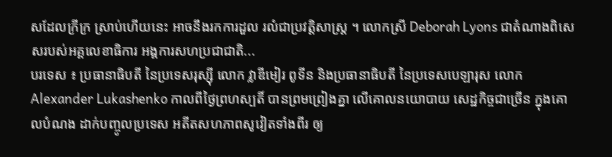សដែលក្រីក្រ ស្រាប់ហើយនេះ អាចនឹងរកការដួល រលំជាប្រវត្តិសាស្ត្រ ។ លោកស្រី Deborah Lyons ជាតំណាងពិសេសរបស់អគ្គលេខាធិការ អង្គការសហប្រជាជាតិ...
បរទេស ៖ ប្រធានាធិបតី នៃប្រទេសរុស្ស៊ី លោក វ្លាឌីមៀរ ពូទីន និងប្រធានាធិបតី នៃប្រទេសបេឡារុស លោក Alexander Lukashenko កាលពីថ្ងៃព្រហស្បតិ៍ បានព្រមព្រៀងគ្នា លើគោលនយោបាយ សេដ្ឋកិច្ចជាច្រើន ក្នុងគោលបំណង ដាក់បញ្ចូលប្រទេស អតីតសហភាពសូវៀតទាំងពីរ ឲ្យ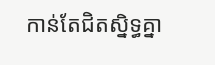កាន់តែជិតស្និទ្ធគ្នា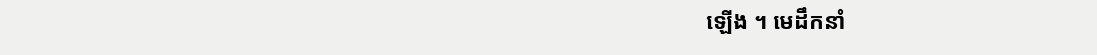ឡើង ។ មេដឹកនាំ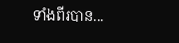ទាំងពីរបាន...